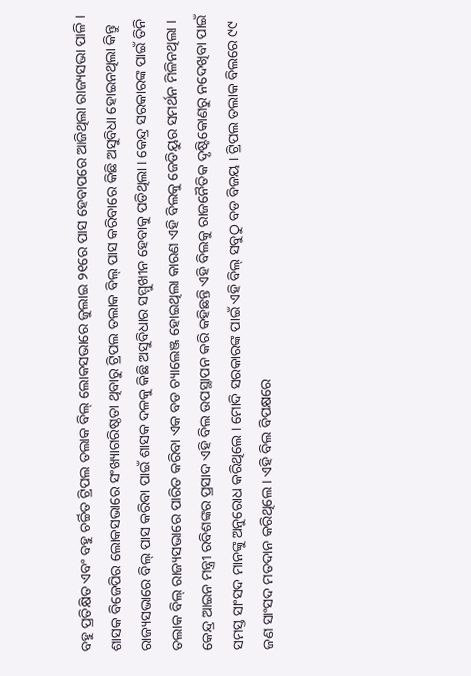ବହୁ ପ୍ରତିକ୍ଷିତ ଏବଂ ବହୁ ଚର୍ଚ୍ଚିତ ଟ୍ରିପଲ ତଲାକ ବିଲ୍ ଲୋକସଭାରେ ଜୁଲାଇ ୨୧ରେ ପାସ ହେବାପରେ ଆଜିଥିଲା ରାଜ୍ୟସଭା ପାଳି । ଶାସକ ବିଜେପିର ଲୋକସଭାରେ ସଂଖ୍ୟାଗରିଷ୍ଠତା ଥିବାରୁ ଟ୍ରିପଲ ତଲାକ ବିଲ୍ ପାସ କରିବାରେ କିଛି ଅସୁବିଧା ହୋଇନଥିଲା କିନ୍ତୁ ରାଜ୍ୟସଭାରେ ବିଲ୍ ପାସ କରିବା ପାଇଁ ଶାସକ ଦଳକୁ କିଛି ଅସୁବିଧାର ସମ୍ମୁଖୀନ ହେବାକୁ ପଡିଥିଲା । କେନ୍ଦ୍ର ସରକାରଙ୍କ ପାଇଁ ତିନି ତଲାକ ବିଲ୍ ରାଜ୍ୟସଭାରେ ପାରିତ କରିବା ଏକ ବଡ ଚ୍ୟାଲେଞ୍ଜ ହୋଇଥିଲା କାରଣ ଏହି ବିଲକୁ ଜେଡିୟୁର ସମର୍ଥନ ମିଳିନଥିଲା । କେନ୍ଦ୍ର ଆଇନ ମନ୍ତ୍ରୀ ରବିଶଙ୍କର ପ୍ରସାଦ ଏହି ବିଲ ଉପସ୍ଥାପନ କରି କହିଛନ୍ତି ଏହି ବିଲକୁ ରାଜନୈତିକ ଦୃଷ୍ଟିକୋଣରୁ ନଦେଖିବା ପାଇଁ ସମସ୍ତ ସାଂସଦ ମାନଙ୍କୁ ଅନୁରୋଧ କରିଥିଲେ । ମୋଦି ସରକାରଙ୍କ ପାଇଁ ଏହି ବିଲ୍ ସବୁଠୁ ବଡ ବିଜୟ । ଟ୍ରିପଲ ତଲାକ ବିଲରେ ୯୯ ଜଣ ସାଂସଦ ମତଦାନ କରିଥିଲେ । ଏହି ବିଲ ବିପକ୍ଷରେ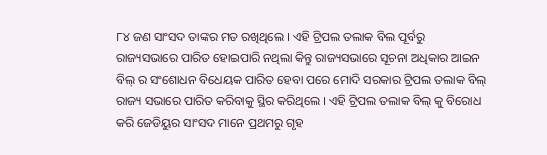୮୪ ଜଣ ସାଂସଦ ତାଙ୍କର ମତ ରଖିଥିଲେ । ଏହି ଟ୍ରିପଲ ତଲାକ ବିଲ ପୂର୍ବରୁ ରାଜ୍ୟସଭାରେ ପାରିତ ହୋଇପାରି ନଥିଲା କିନ୍ତୁ ରାଜ୍ୟସଭାରେ ସୂଚନା ଅଧିକାର ଆଇନ ବିଲ୍ ର ସଂଶୋଧନ ବିଧେୟକ ପାରିତ ହେବା ପରେ ମୋଦି ସରକାର ଟ୍ରିପଲ ତଲାକ ବିଲ୍ ରାଜ୍ୟ ସଭାରେ ପାରିତ କରିବାକୁ ସ୍ଥିର କରିଥିଲେ । ଏହି ଟ୍ରିପଲ ତଲାକ ବିଲ୍ କୁ ବିରୋଧ କରି ଜେଡିୟୁର ସାଂସଦ ମାନେ ପ୍ରଥମରୁ ଗୃହ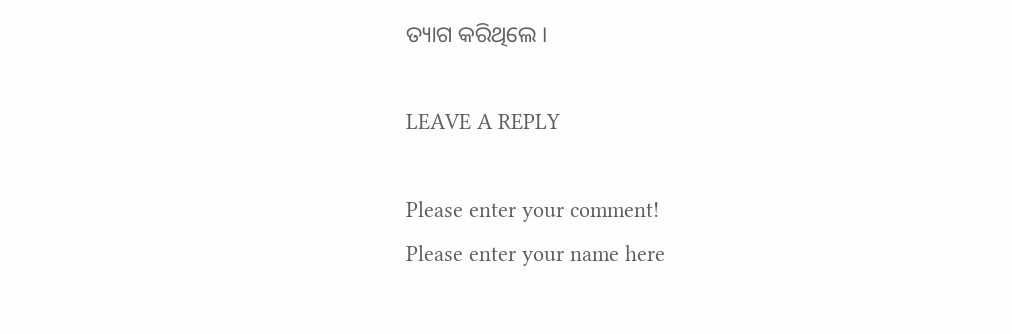ତ୍ୟାଗ କରିଥିଲେ ।

LEAVE A REPLY

Please enter your comment!
Please enter your name here